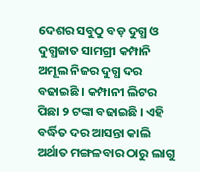ଦେଶର ସବୁଠୁ ବଡ଼ ଦୁଗ୍ଧ ଓ ଦୁଗ୍ଧଜାତ ସାମଗ୍ରୀ କମ୍ପାନି ଅମୂଲ ନିଜର ଦୁଗ୍ଧ ଦର ବଢାଇଛି । କମ୍ପାନୀ ଲିଟର ପିଛା ୨ ଟଙ୍କା ବଢାଇଛି । ଏହି ବର୍ଦ୍ଧିତ ଦର ଆସନ୍ତା କାଲି ଅର୍ଥାତ ମଙ୍ଗଳବାର ଠାରୁ ଲାଗୁ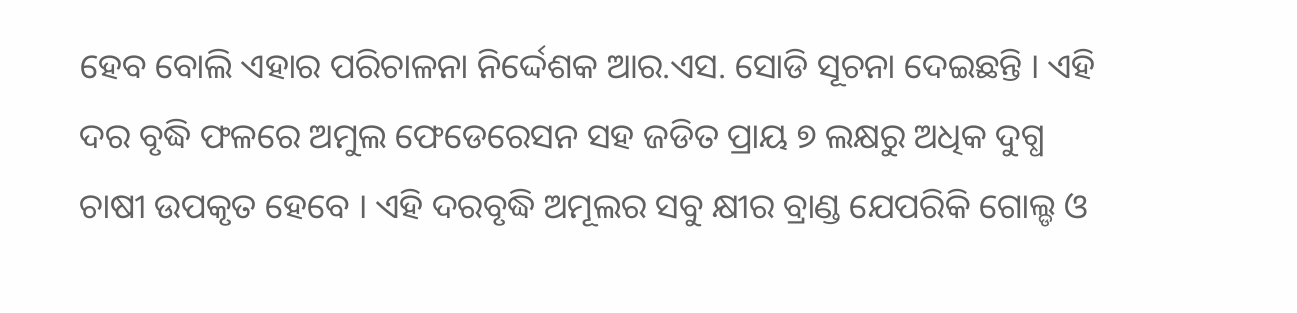ହେବ ବୋଲି ଏହାର ପରିଚାଳନା ନିର୍ଦ୍ଦେଶକ ଆର.ଏସ. ସୋଡି ସୂଚନା ଦେଇଛନ୍ତି । ଏହି ଦର ବୃଦ୍ଧି ଫଳରେ ଅମୁଲ ଫେଡେରେସନ ସହ ଜଡିତ ପ୍ରାୟ ୭ ଲକ୍ଷରୁ ଅଧିକ ଦୁଗ୍ଧ ଚାଷୀ ଉପକୃତ ହେବେ । ଏହି ଦରବୃଦ୍ଧି ଅମୂଲର ସବୁ କ୍ଷୀର ବ୍ରାଣ୍ଡ ଯେପରିକି ଗୋଲ୍ଡ ଓ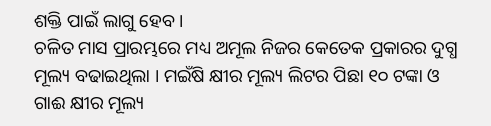ଶକ୍ତି ପାଇଁ ଲାଗୁ ହେବ ।
ଚଳିତ ମାସ ପ୍ରାରମ୍ଭରେ ମଧ୍ୟ ଅମୂଲ ନିଜର କେତେକ ପ୍ରକାରର ଦୁଗ୍ଧ ମୂଲ୍ୟ ବଢାଇଥିଲା । ମଇଁଷି କ୍ଷୀର ମୂଲ୍ୟ ଲିଟର ପିଛା ୧୦ ଟଙ୍କା ଓ ଗାଈ କ୍ଷୀର ମୂଲ୍ୟ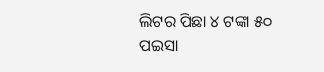ଲିଟର ପିଛା ୪ ଟଙ୍କା ୫୦ ପଇସା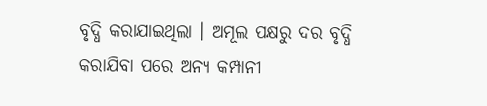ବୃଦ୍ଧି କରାଯାଇଥିଲା । ଅମୂଲ ପକ୍ଷରୁ ଦର ବୃଦ୍ଧି କରାଯିବା ପରେ ଅନ୍ୟ କମ୍ପାନୀ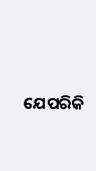ଯେପରିକି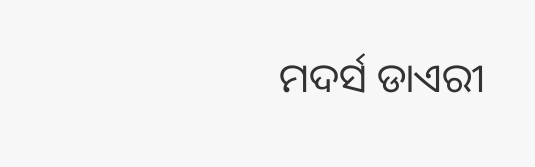ମଦର୍ସ ଡାଏରୀ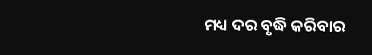ମଧ୍ୟ ଦର ବୃଦ୍ଧି କରିବାର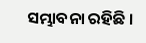ସମ୍ଭାବନା ରହିଛି ।